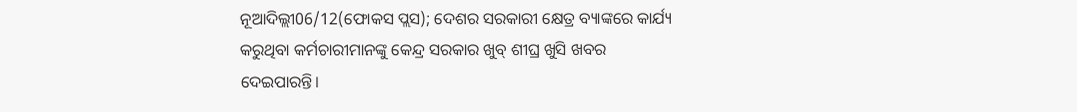ନୂଆଦିଲ୍ଲୀ06/12(ଫୋକସ ପ୍ଲସ); ଦେଶର ସରକାରୀ କ୍ଷେତ୍ର ବ୍ୟାଙ୍କରେ କାର୍ଯ୍ୟ କରୁଥିବା କର୍ମଚାରୀମାନଙ୍କୁ କେନ୍ଦ୍ର ସରକାର ଖୁବ୍ ଶୀଘ୍ର ଖୁସି ଖବର ଦେଇପାରନ୍ତି।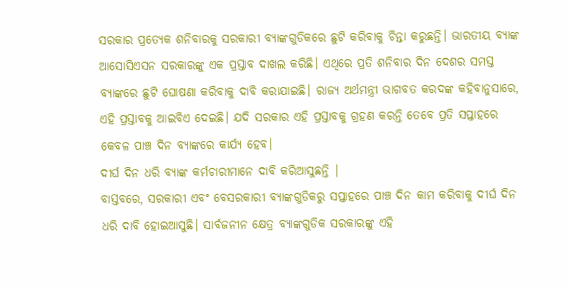ସରକାର ପ୍ରତ୍ୟେକ ଶନିବାରକୁ ସରକାରୀ ବ୍ୟାଙ୍କଗୁଡିକରେ ଛୁଟି କରିବାକୁ ଚିନ୍ତା କରୁଛନ୍ତି। ଭାରତୀୟ ବ୍ୟାଙ୍କ ଆସୋସିଏସନ ସରକାରଙ୍କୁ ଏକ ପ୍ରସ୍ତାବ ଦାଖଲ କରିଛି। ଏଥିରେ ପ୍ରତି ଶନିବାର ଦିନ ଦେଶର ସମସ୍ତ ବ୍ୟାଙ୍କରେ ଛୁଟି ଘୋଷଣା କରିବାକୁ ଦାବି କରାଯାଇଛି। ରାଜ୍ୟ ଅର୍ଥମନ୍ତ୍ରୀ ଭାଗବତ କରଦଙ୍କ କହିବାନୁସାରେ, ଏହି ପ୍ରସ୍ତାବକୁ ଆଇବିଏ ଦେଇଛି। ଯଦି ସରକାର ଏହି ପ୍ରସ୍ତାବକୁ ଗ୍ରହଣ କରନ୍ତି ତେବେ ପ୍ରତି ସପ୍ତାହରେ କେବଳ ପାଞ୍ଚ ଦିନ ବ୍ୟାଙ୍କରେ କାର୍ଯ୍ୟ ହେବ।
ଦୀର୍ଘ ଦିନ ଧରି ବ୍ୟାଙ୍କ କର୍ମଚାରୀମାନେ ଦାବି କରିଆସୁଛନ୍ତି |
ବାସ୍ତବରେ, ସରକାରୀ ଏବଂ ବେସରକାରୀ ବ୍ୟାଙ୍କଗୁଡିକରୁ ସପ୍ତାହରେ ପାଞ୍ଚ ଦିନ କାମ କରିବାକୁ ଦୀର୍ଘ ଦିନ ଧରି ଦାବି ହୋଇଆସୁଛି। ସାର୍ବଜନୀନ କ୍ଷେତ୍ର ବ୍ୟାଙ୍କଗୁଡିକ ସରକାରଙ୍କୁ ଏହି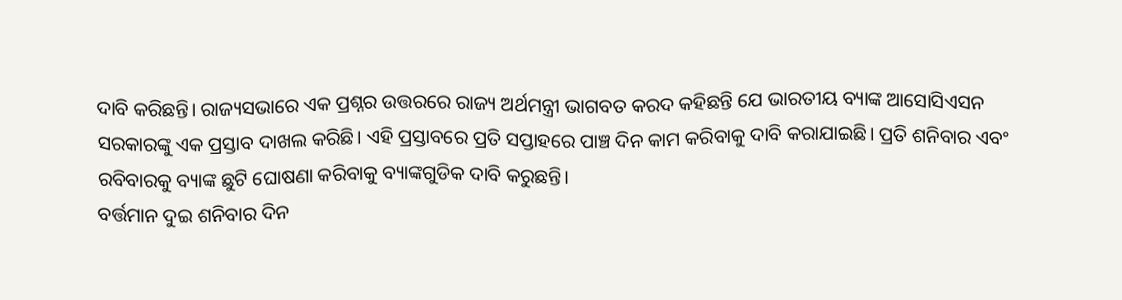ଦାବି କରିଛନ୍ତି। ରାଜ୍ୟସଭାରେ ଏକ ପ୍ରଶ୍ନର ଉତ୍ତରରେ ରାଜ୍ୟ ଅର୍ଥମନ୍ତ୍ରୀ ଭାଗବତ କରଦ କହିଛନ୍ତି ଯେ ଭାରତୀୟ ବ୍ୟାଙ୍କ ଆସୋସିଏସନ ସରକାରଙ୍କୁ ଏକ ପ୍ରସ୍ତାବ ଦାଖଲ କରିଛି। ଏହି ପ୍ରସ୍ତାବରେ ପ୍ରତି ସପ୍ତାହରେ ପାଞ୍ଚ ଦିନ କାମ କରିବାକୁ ଦାବି କରାଯାଇଛି। ପ୍ରତି ଶନିବାର ଏବଂ ରବିବାରକୁ ବ୍ୟାଙ୍କ ଛୁଟି ଘୋଷଣା କରିବାକୁ ବ୍ୟାଙ୍କଗୁଡିକ ଦାବି କରୁଛନ୍ତି।
ବର୍ତ୍ତମାନ ଦୁଇ ଶନିବାର ଦିନ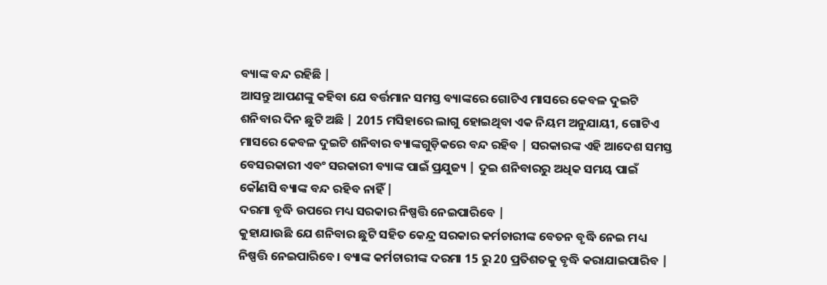ବ୍ୟାଙ୍କ ବନ୍ଦ ରହିଛି |
ଆସନ୍ତୁ ଆପଣଙ୍କୁ କହିବା ଯେ ବର୍ତ୍ତମାନ ସମସ୍ତ ବ୍ୟାଙ୍କରେ ଗୋଟିଏ ମାସରେ କେବଳ ଦୁଇଟି ଶନିବାର ଦିନ ଛୁଟି ଅଛି | 2015 ମସିହାରେ ଲାଗୁ ହୋଇଥିବା ଏକ ନିୟମ ଅନୁଯାୟୀ, ଗୋଟିଏ ମାସରେ କେବଳ ଦୁଇଟି ଶନିବାର ବ୍ୟାଙ୍କଗୁଡ଼ିକରେ ବନ୍ଦ ରହିବ | ସରକାରଙ୍କ ଏହି ଆଦେଶ ସମସ୍ତ ବେସରକାରୀ ଏବଂ ସରକାରୀ ବ୍ୟାଙ୍କ ପାଇଁ ପ୍ରଯୁଜ୍ୟ | ଦୁଇ ଶନିବାରରୁ ଅଧିକ ସମୟ ପାଇଁ କୌଣସି ବ୍ୟାଙ୍କ ବନ୍ଦ ରହିବ ନାହିଁ |
ଦରମା ବୃଦ୍ଧି ଉପରେ ମଧ୍ୟ ସରକାର ନିଷ୍ପତ୍ତି ନେଇପାରିବେ |
କୁହାଯାଉଛି ଯେ ଶନିବାର ଛୁଟି ସହିତ କେନ୍ଦ୍ର ସରକାର କର୍ମଚାରୀଙ୍କ ବେତନ ବୃଦ୍ଧି ନେଇ ମଧ୍ୟ ନିଷ୍ପତ୍ତି ନେଇପାରିବେ। ବ୍ୟାଙ୍କ କର୍ମଚାରୀଙ୍କ ଦରମା 15 ରୁ 20 ପ୍ରତିଶତକୁ ବୃଦ୍ଧି କରାଯାଇପାରିବ |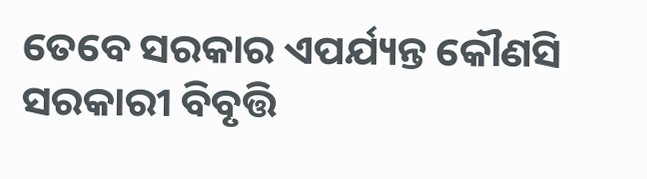ତେବେ ସରକାର ଏପର୍ଯ୍ୟନ୍ତ କୌଣସି ସରକାରୀ ବିବୃତ୍ତି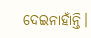ଦେଇନାହାଁନ୍ତି।